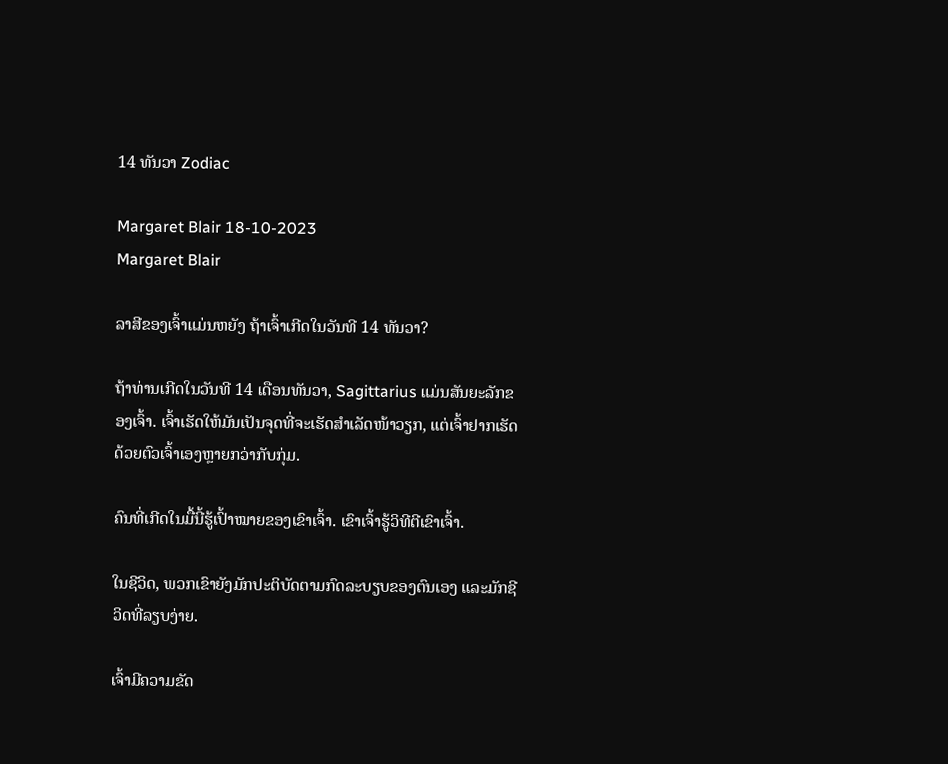14 ທັນວາ Zodiac

Margaret Blair 18-10-2023
Margaret Blair

ລາສີຂອງເຈົ້າແມ່ນຫຍັງ ຖ້າເຈົ້າເກີດໃນວັນທີ 14 ທັນວາ?

ຖ້າທ່ານເກີດໃນວັນທີ 14 ເດືອນທັນວາ, Sagittarius ແມ່ນສັນຍະລັກຂອງເຈົ້າ. ເຈົ້າເຮັດໃຫ້ມັນເປັນຈຸດທີ່ຈະເຮັດສຳເລັດໜ້າວຽກ, ແຕ່ເຈົ້າຢາກເຮັດດ້ວຍຕົວເຈົ້າເອງຫຼາຍກວ່າກັບກຸ່ມ.

ຄົນທີ່ເກີດໃນມື້ນີ້ຮູ້ເປົ້າໝາຍຂອງເຂົາເຈົ້າ. ເຂົາເຈົ້າຮູ້ວິທີຕີເຂົາເຈົ້າ.

ໃນຊີວິດ, ພວກເຂົາຍັງມັກປະຕິບັດຕາມກົດລະບຽບຂອງຕົນເອງ ແລະມັກຊີວິດທີ່ລຽບງ່າຍ.

ເຈົ້າມີຄວາມຂັດ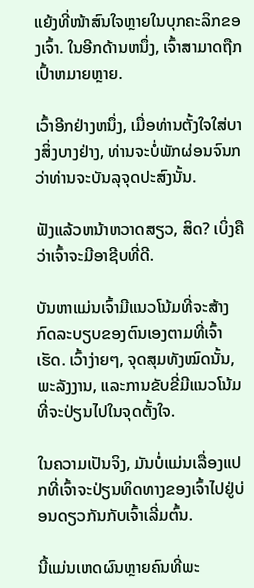ແຍ້ງທີ່ໜ້າສົນໃຈຫຼາຍໃນບຸກຄະລິກຂອງເຈົ້າ. ໃນອີກດ້ານຫນຶ່ງ, ເຈົ້າສາມາດຖືກເປົ້າຫມາຍຫຼາຍ.

ເວົ້າອີກຢ່າງຫນຶ່ງ, ເມື່ອທ່ານຕັ້ງໃຈໃສ່ບາງສິ່ງບາງຢ່າງ, ທ່ານຈະບໍ່ພັກຜ່ອນຈົນກວ່າທ່ານຈະບັນລຸຈຸດປະສົງນັ້ນ.

ຟັງແລ້ວຫນ້າຫວາດສຽວ, ສິດ? ເບິ່ງຄືວ່າເຈົ້າຈະມີອາຊີບທີ່ດີ.

ບັນຫາແມ່ນເຈົ້າມີແນວໂນ້ມທີ່ຈະສ້າງກົດລະບຽບຂອງຕົນເອງຕາມທີ່ເຈົ້າເຮັດ. ເວົ້າງ່າຍໆ, ຈຸດສຸມທັງໝົດນັ້ນ, ພະລັງງານ, ແລະການຂັບຂີ່ມີແນວໂນ້ມທີ່ຈະປ່ຽນໄປໃນຈຸດຕັ້ງໃຈ.

ໃນຄວາມເປັນຈິງ, ມັນບໍ່ແມ່ນເລື່ອງແປກທີ່ເຈົ້າຈະປ່ຽນທິດທາງຂອງເຈົ້າໄປຢູ່ບ່ອນດຽວກັນກັບເຈົ້າເລີ່ມຕົ້ນ.

ນີ້ແມ່ນເຫດຜົນຫຼາຍຄົນທີ່ພະ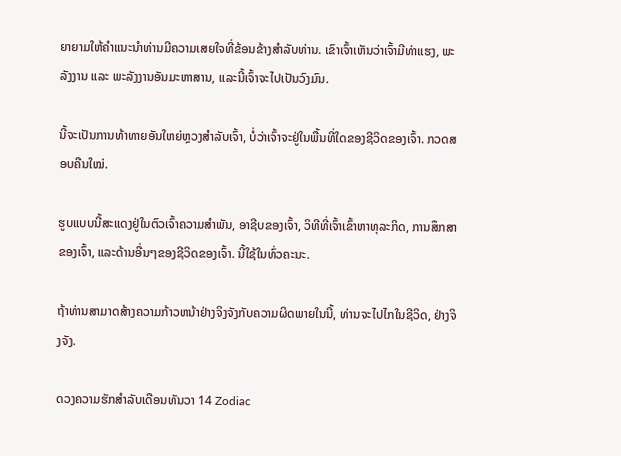ຍາຍາມໃຫ້ຄໍາແນະນໍາທ່ານມີຄວາມເສຍໃຈທີ່ຂ້ອນຂ້າງສໍາລັບທ່ານ. ເຂົາເຈົ້າເຫັນວ່າເຈົ້າມີທ່າແຮງ, ພະລັງງານ ແລະ ພະລັງງານອັນມະຫາສານ, ແລະນີ້ເຈົ້າຈະໄປເປັນວົງມົນ.

ນີ້ຈະເປັນການທ້າທາຍອັນໃຫຍ່ຫຼວງສຳລັບເຈົ້າ, ບໍ່ວ່າເຈົ້າຈະຢູ່ໃນພື້ນທີ່ໃດຂອງຊີວິດຂອງເຈົ້າ. ກວດສອບຄືນໃໝ່.

ຮູບແບບນີ້ສະແດງຢູ່ໃນຕົວເຈົ້າຄວາມສໍາພັນ, ອາຊີບຂອງເຈົ້າ, ວິທີທີ່ເຈົ້າເຂົ້າຫາທຸລະກິດ, ການສຶກສາຂອງເຈົ້າ, ແລະດ້ານອື່ນໆຂອງຊີວິດຂອງເຈົ້າ. ນີ້ໃຊ້ໃນທົ່ວຄະນະ.

ຖ້າທ່ານສາມາດສ້າງຄວາມກ້າວຫນ້າຢ່າງຈິງຈັງກັບຄວາມຜິດພາຍໃນນີ້, ທ່ານຈະໄປໄກໃນຊີວິດ, ຢ່າງຈິງຈັງ.

ດວງຄວາມຮັກສໍາລັບເດືອນທັນວາ 14 Zodiac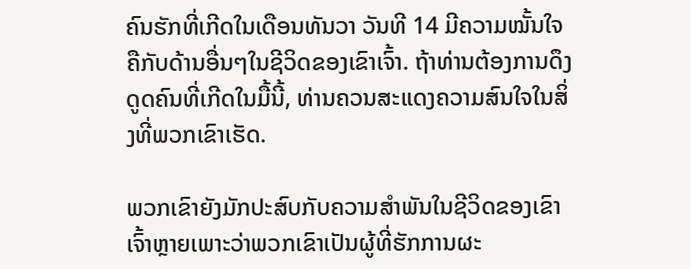ຄົນຮັກທີ່ເກີດໃນເດືອນທັນວາ ວັນທີ 14 ມີຄວາມໝັ້ນໃຈຄືກັບດ້ານອື່ນໆໃນຊີວິດຂອງເຂົາເຈົ້າ. ຖ້າທ່ານຕ້ອງການດຶງດູດຄົນທີ່ເກີດໃນມື້ນີ້, ທ່ານຄວນສະແດງຄວາມສົນໃຈໃນສິ່ງທີ່ພວກເຂົາເຮັດ.

ພວກເຂົາຍັງມັກປະສົບກັບຄວາມສໍາພັນໃນຊີວິດຂອງເຂົາເຈົ້າຫຼາຍເພາະວ່າພວກເຂົາເປັນຜູ້ທີ່ຮັກການຜະ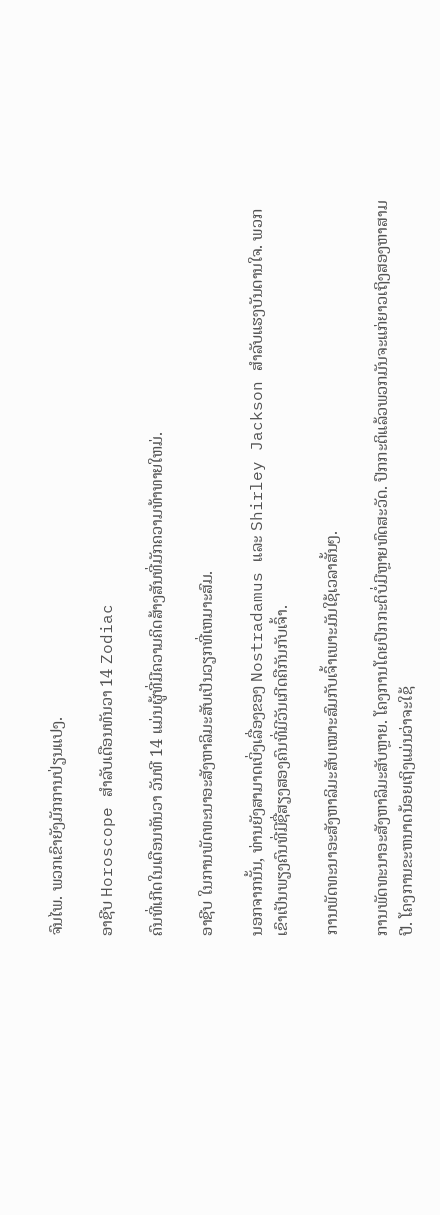ຈົນໄພ. ພວກເຂົາຍັງມັກການປ່ຽນແປງ.

ອາຊີບ Horoscope ສໍາລັບເດືອນທັນວາ 14 Zodiac

ຄົນທີ່ເກີດໃນເດືອນທັນວາ ວັນທີ 14 ແມ່ນຜູ້ທີ່ມີຄວາມຄິດສ້າງສັນທີ່ມັກຄວາມທ້າທາຍໃຫມ່.

ອາຊີບ ໃນການພັດທະນາອະສັງຫາລິມະສັບເປັນວຽກທີ່ເຫມາະສົມ.

ນອກຈາກນັ້ນ, ທ່ານຍັງສາມາດເບິ່ງເລື່ອງຂອງ Nostradamus ແລະ Shirley Jackson ສໍາລັບແຮງບັນດານໃຈ. ພວກເຂົາເປັນພຽງຄົນທີ່ມີຊື່ສຽງສອງຄົນທີ່ມີວັນເກີດຄືກັນກັບເຈົ້າ.

ການພັດທະນາອະສັງຫາລິມະສັບເໝາະສົມກັບເຈົ້າເພາະມັນໃຊ້ເວລາສັ້ນໆ.

ການພັດທະນາອະສັງຫາລິມະສັບຫຼາຍ. ໂຄງການໂດຍປົກກະຕິບໍ່ມີຫຼາຍທົດສະວັດ. ປົກກະຕິແລ້ວພວກມັນຈະແກ່ຍາວເຖິງສອງຫາສາມປີ. ໂຄງການຂະຫນາດນ້ອຍເຖິງແມ່ນວ່າຈະໃຊ້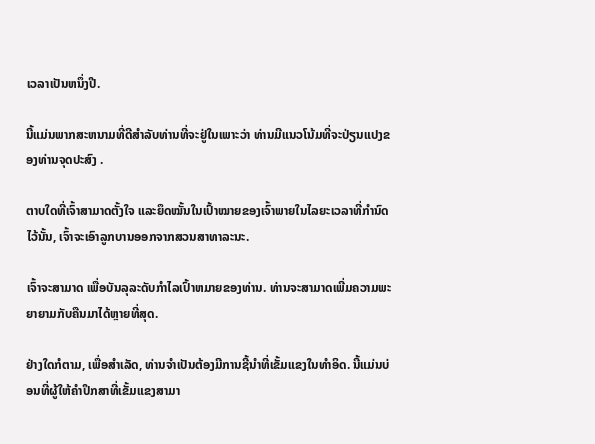ເວລາເປັນຫນຶ່ງປີ.

ນີ້ແມ່ນພາກສະຫນາມທີ່ດີສໍາລັບທ່ານທີ່ຈະຢູ່ໃນເພາະວ່າ ທ່ານມີແນວໂນ້ມທີ່ຈະປ່ຽນແປງຂອງທ່ານຈຸດປະສົງ .

ຕາບໃດທີ່ເຈົ້າສາມາດຕັ້ງໃຈ ແລະຍຶດໝັ້ນໃນເປົ້າໝາຍຂອງເຈົ້າພາຍໃນໄລຍະເວລາທີ່ກຳນົດໄວ້ນັ້ນ, ເຈົ້າຈະເອົາລູກບານອອກຈາກສວນສາທາລະນະ.

ເຈົ້າຈະສາມາດ ເພື່ອບັນລຸລະດັບກໍາໄລເປົ້າຫມາຍຂອງທ່ານ. ທ່ານຈະສາມາດເພີ່ມຄວາມພະຍາຍາມກັບຄືນມາໄດ້ຫຼາຍທີ່ສຸດ.

ຢ່າງໃດກໍຕາມ, ເພື່ອສໍາເລັດ, ທ່ານຈໍາເປັນຕ້ອງມີການຊີ້ນໍາທີ່ເຂັ້ມແຂງໃນທໍາອິດ. ນີ້ແມ່ນບ່ອນທີ່ຜູ້ໃຫ້ຄໍາປຶກສາທີ່ເຂັ້ມແຂງສາມາ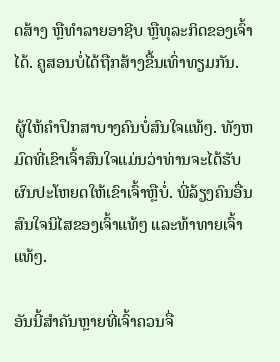ດສ້າງ ຫຼືທໍາລາຍອາຊີບ ຫຼືທຸລະກິດຂອງເຈົ້າໄດ້. ຄູສອນບໍ່ໄດ້ຖືກສ້າງຂື້ນເທົ່າທຽມກັນ.

ຜູ້ໃຫ້ຄຳປຶກສາບາງຄົນບໍ່ສົນໃຈແທ້ໆ. ທັງຫມົດທີ່ເຂົາເຈົ້າສົນໃຈແມ່ນວ່າທ່ານຈະໄດ້ຮັບຜົນປະໂຫຍດໃຫ້ເຂົາເຈົ້າຫຼືບໍ່. ພີ່ລ້ຽງຄົນອື່ນສົນໃຈນິໄສຂອງເຈົ້າແທ້ໆ ແລະທ້າທາຍເຈົ້າແທ້ໆ.

ອັນນີ້ສຳຄັນຫຼາຍທີ່ເຈົ້າຄວນຈື່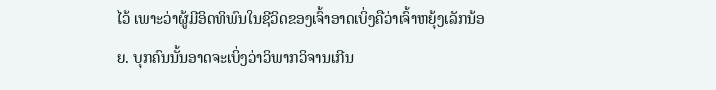ໄວ້ ເພາະວ່າຜູ້ມີອິດທິພົນໃນຊີວິດຂອງເຈົ້າອາດເບິ່ງຄືວ່າເຈົ້າຫຍຸ້ງເລັກນ້ອຍ. ບຸກຄົນນັ້ນອາດຈະເບິ່ງວ່າວິພາກວິຈານເກີນ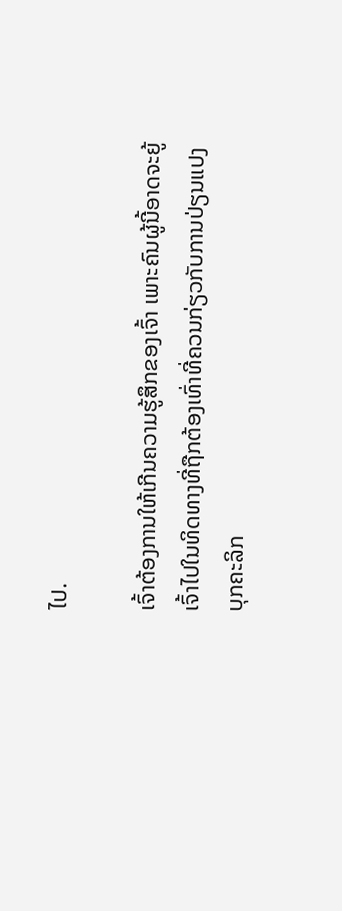ໄປ.

ເຈົ້າຕ້ອງການໃຫ້ເກີນຄວາມຮູ້ສຶກຂອງເຈົ້າ ເພາະຄົນຜູ້ນີ້ອາດຈະຍູ້ເຈົ້າໄປໃນທິດທາງທີ່ຖືກຕ້ອງເທົ່າທີ່ຄວນກ່ຽວກັບການປ່ຽນແປງບຸກຄະລິກ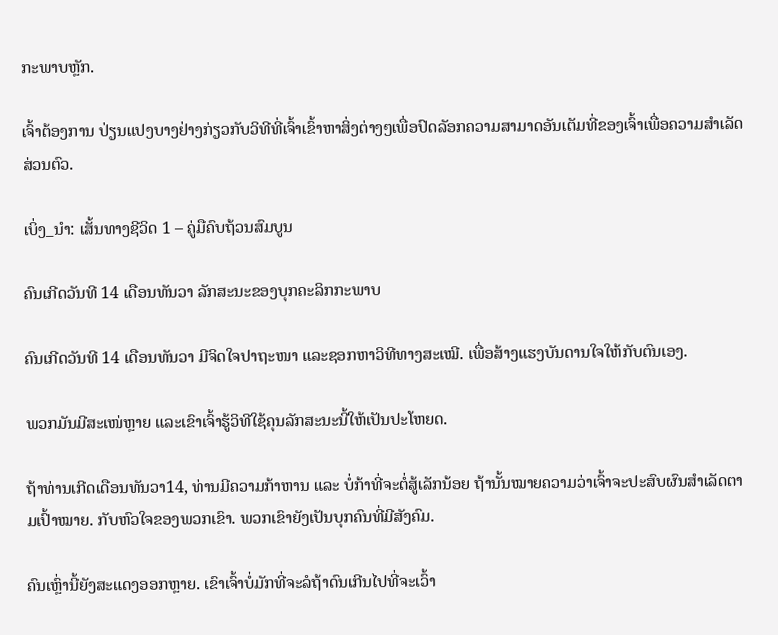ກະພາບຫຼັກ.

ເຈົ້າຕ້ອງການ ປ່ຽນແປງບາງຢ່າງກ່ຽວກັບວິທີທີ່ເຈົ້າເຂົ້າຫາສິ່ງຕ່າງໆເພື່ອປົດລັອກຄວາມສາມາດອັນເຕັມທີ່ຂອງເຈົ້າເພື່ອຄວາມສໍາເລັດສ່ວນຕົວ.

ເບິ່ງ_ນຳ: ເສັ້ນທາງຊີວິດ 1 – ຄູ່ມືຄົບຖ້ວນສົມບູນ

ຄົນເກີດວັນທີ 14 ເດືອນທັນວາ ລັກສະນະຂອງບຸກຄະລິກກະພາບ

ຄົນເກີດວັນທີ 14 ເດືອນທັນວາ ມີຈິດໃຈປາຖະໜາ ແລະຊອກຫາວິທີທາງສະເໝີ. ເພື່ອສ້າງແຮງບັນດານໃຈໃຫ້ກັບຕົນເອງ.

ພວກມັນມີສະເໜ່ຫຼາຍ ແລະເຂົາເຈົ້າຮູ້ວິທີໃຊ້ຄຸນລັກສະນະນີ້ໃຫ້ເປັນປະໂຫຍດ.

ຖ້າທ່ານເກີດເດືອນທັນວາ14, ທ່ານມີຄວາມກ້າຫານ ແລະ ບໍ່ກ້າທີ່ຈະຕໍ່ສູ້ເລັກນ້ອຍ ຖ້ານັ້ນໝາຍຄວາມວ່າເຈົ້າຈະປະສົບຜົນສຳເລັດຕາມເປົ້າໝາຍ. ກັບຫົວໃຈຂອງພວກເຂົາ. ພວກເຂົາຍັງເປັນບຸກຄົນທີ່ມີສັງຄົມ.

ຄົນເຫຼົ່ານີ້ຍັງສະແດງອອກຫຼາຍ. ເຂົາເຈົ້າບໍ່ມັກທີ່ຈະລໍຖ້າດົນເກີນໄປທີ່ຈະເວົ້າ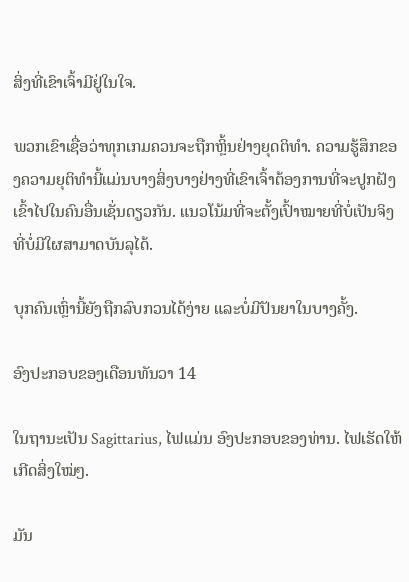ສິ່ງທີ່ເຂົາເຈົ້າມີຢູ່ໃນໃຈ.

ພວກເຂົາເຊື່ອວ່າທຸກເກມຄວນຈະຖືກຫຼິ້ນຢ່າງຍຸດຕິທຳ. ຄວາມຮູ້ສຶກຂອງຄວາມຍຸຕິທໍານີ້ແມ່ນບາງສິ່ງບາງຢ່າງທີ່ເຂົາເຈົ້າຕ້ອງການທີ່ຈະປູກຝັງເຂົ້າໄປໃນຄົນອື່ນເຊັ່ນດຽວກັນ. ແນວໂນ້ມທີ່ຈະຕັ້ງເປົ້າໝາຍທີ່ບໍ່ເປັນຈິງທີ່ບໍ່ມີໃຜສາມາດບັນລຸໄດ້.

ບຸກຄົນເຫຼົ່ານີ້ຍັງຖືກລົບກວນໄດ້ງ່າຍ ແລະບໍ່ມີປັນຍາໃນບາງຄັ້ງ.

ອົງປະກອບຂອງເດືອນທັນວາ 14

ໃນຖານະເປັນ Sagittarius, ໄຟແມ່ນ ອົງປະກອບຂອງທ່ານ. ໄຟເຮັດໃຫ້ເກີດສິ່ງໃໝ່ໆ.

ມັນ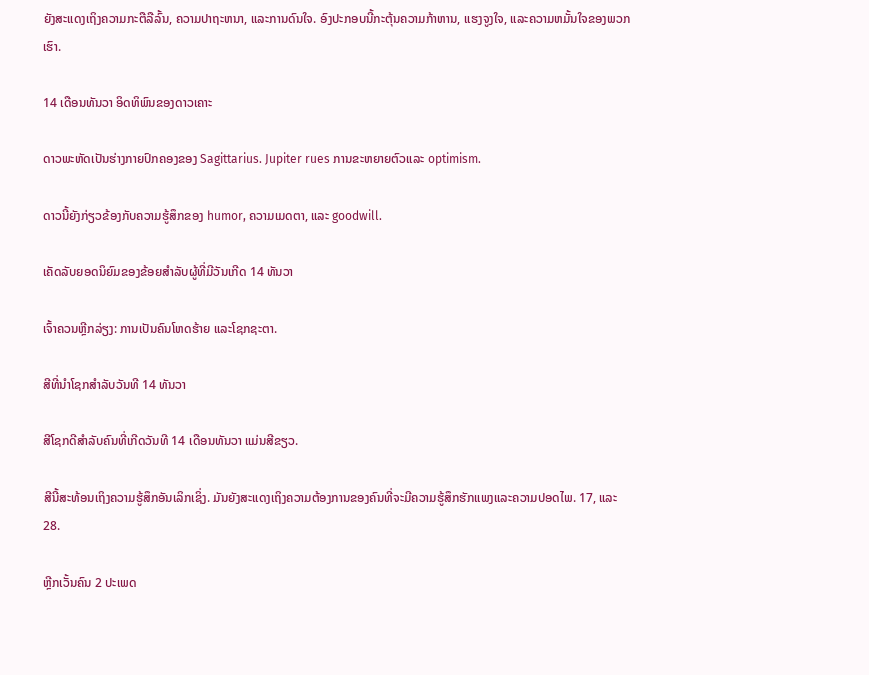ຍັງສະແດງເຖິງຄວາມກະຕືລືລົ້ນ, ຄວາມປາຖະຫນາ, ແລະການດົນໃຈ. ອົງປະກອບນີ້ກະຕຸ້ນຄວາມກ້າຫານ, ແຮງຈູງໃຈ, ແລະຄວາມຫມັ້ນໃຈຂອງພວກເຮົາ.

14 ເດືອນທັນວາ ອິດທິພົນຂອງດາວເຄາະ

ດາວພະຫັດເປັນຮ່າງກາຍປົກຄອງຂອງ Sagittarius. Jupiter rues ການຂະຫຍາຍຕົວແລະ optimism.

ດາວນີ້ຍັງກ່ຽວຂ້ອງກັບຄວາມຮູ້ສຶກຂອງ humor, ຄວາມເມດຕາ, ແລະ goodwill.

ເຄັດລັບຍອດນິຍົມຂອງຂ້ອຍສຳລັບຜູ້ທີ່ມີວັນເກີດ 14 ທັນວາ

ເຈົ້າຄວນຫຼີກລ່ຽງ: ການເປັນຄົນໂຫດຮ້າຍ ແລະໂຊກຊະຕາ.

ສີທີ່ນຳໂຊກສຳລັບວັນທີ 14 ທັນວາ

ສີໂຊກດີສຳລັບຄົນທີ່ເກີດວັນທີ 14 ເດືອນທັນວາ ແມ່ນສີຂຽວ.

ສີນີ້ສະທ້ອນເຖິງຄວາມຮູ້ສຶກອັນເລິກເຊິ່ງ. ມັນຍັງສະແດງເຖິງຄວາມຕ້ອງການຂອງຄົນທີ່ຈະມີຄວາມຮູ້ສຶກຮັກແພງແລະຄວາມປອດໄພ. 17, ແລະ 28.

ຫຼີກເວັ້ນຄົນ 2 ປະເພດ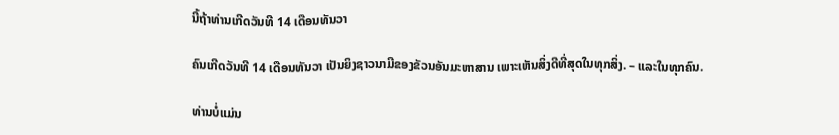ນີ້ຖ້າທ່ານເກີດວັນທີ 14 ເດືອນທັນວາ

ຄົນເກີດວັນທີ 14 ເດືອນທັນວາ ເປັນຍິງຊາວນາມີຂອງຂັວນອັນມະຫາສານ ເພາະເຫັນສິ່ງດີທີ່ສຸດໃນທຸກສິ່ງ. – ແລະໃນທຸກຄົນ.

ທ່ານບໍ່ແມ່ນ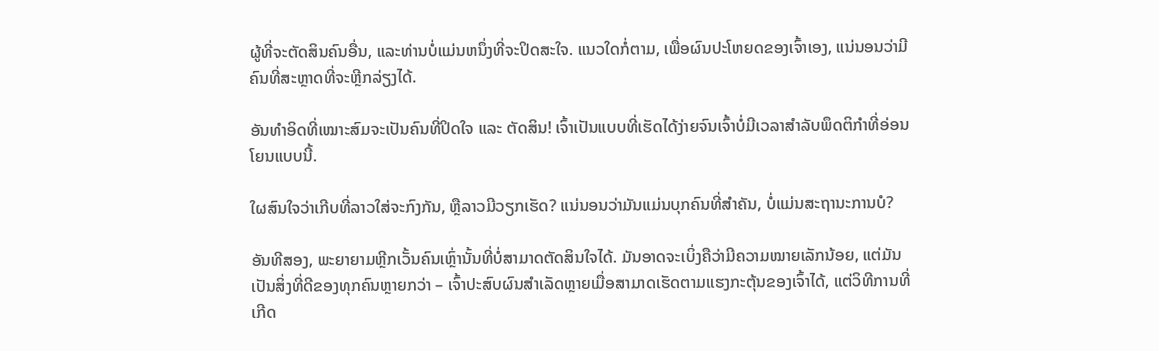ຜູ້ທີ່ຈະຕັດສິນຄົນອື່ນ, ແລະທ່ານບໍ່ແມ່ນຫນຶ່ງທີ່ຈະປິດສະໃຈ. ແນວໃດກໍ່ຕາມ, ເພື່ອຜົນປະໂຫຍດຂອງເຈົ້າເອງ, ແນ່ນອນວ່າມີຄົນທີ່ສະຫຼາດທີ່ຈະຫຼີກລ່ຽງໄດ້.

ອັນທຳອິດທີ່ເໝາະສົມຈະເປັນຄົນທີ່ປິດໃຈ ແລະ ຕັດສິນ! ເຈົ້າເປັນແບບທີ່ເຮັດໄດ້ງ່າຍຈົນເຈົ້າບໍ່ມີເວລາສຳລັບພຶດຕິກຳທີ່ອ່ອນໂຍນແບບນີ້.

ໃຜສົນໃຈວ່າເກີບທີ່ລາວໃສ່ຈະກົງກັນ, ຫຼືລາວມີວຽກເຮັດ? ແນ່ນອນວ່າມັນແມ່ນບຸກຄົນທີ່ສໍາຄັນ, ບໍ່ແມ່ນສະຖານະການບໍ?

ອັນທີສອງ, ພະຍາຍາມຫຼີກເວັ້ນຄົນເຫຼົ່ານັ້ນທີ່ບໍ່ສາມາດຕັດສິນໃຈໄດ້. ມັນອາດຈະເບິ່ງຄືວ່າມີຄວາມໝາຍເລັກນ້ອຍ, ແຕ່ມັນເປັນສິ່ງທີ່ດີຂອງທຸກຄົນຫຼາຍກວ່າ – ເຈົ້າປະສົບຜົນສຳເລັດຫຼາຍເມື່ອສາມາດເຮັດຕາມແຮງກະຕຸ້ນຂອງເຈົ້າໄດ້, ແຕ່ວິທີການທີ່ເກີດ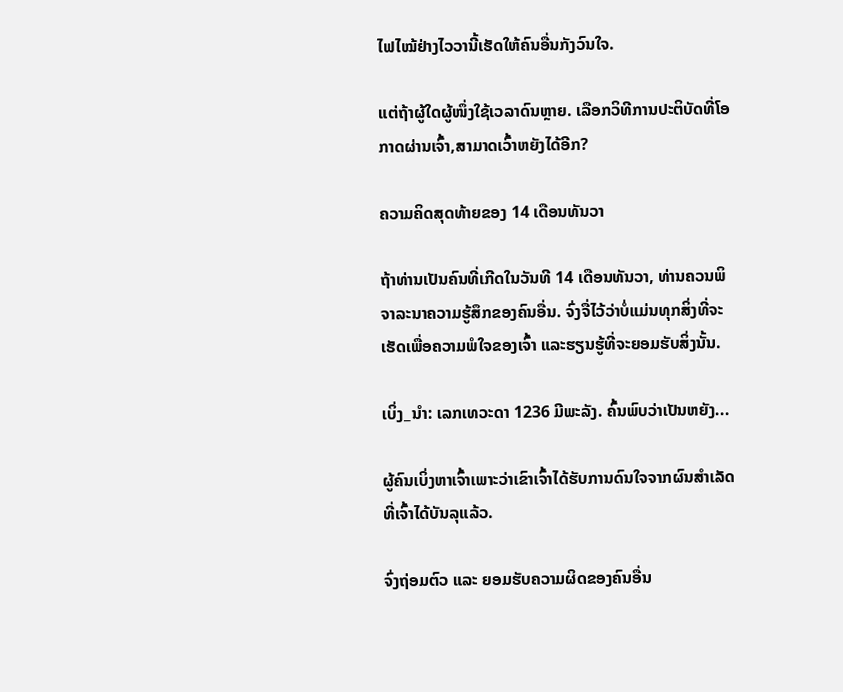ໄຟໄໝ້ຢ່າງໄວວານີ້ເຮັດໃຫ້ຄົນອື່ນກັງວົນໃຈ.

ແຕ່ຖ້າຜູ້ໃດຜູ້ໜຶ່ງໃຊ້ເວລາດົນຫຼາຍ. ເລືອກວິທີການປະຕິບັດທີ່ໂອກາດຜ່ານເຈົ້າ,ສາມາດເວົ້າຫຍັງໄດ້ອີກ?

ຄວາມຄິດສຸດທ້າຍຂອງ 14 ເດືອນທັນວາ

ຖ້າທ່ານເປັນຄົນທີ່ເກີດໃນວັນທີ 14 ເດືອນທັນວາ, ທ່ານຄວນພິຈາລະນາຄວາມຮູ້ສຶກຂອງຄົນອື່ນ. ຈົ່ງຈື່ໄວ້ວ່າບໍ່ແມ່ນທຸກສິ່ງທີ່ຈະເຮັດເພື່ອຄວາມພໍໃຈຂອງເຈົ້າ ແລະຮຽນຮູ້ທີ່ຈະຍອມຮັບສິ່ງນັ້ນ.

ເບິ່ງ_ນຳ: ເລກເທວະດາ 1236 ມີພະລັງ. ຄົ້ນພົບວ່າເປັນຫຍັງ...

ຜູ້ຄົນເບິ່ງຫາເຈົ້າເພາະວ່າເຂົາເຈົ້າໄດ້ຮັບການດົນໃຈຈາກຜົນສໍາເລັດທີ່ເຈົ້າໄດ້ບັນລຸແລ້ວ.

ຈົ່ງຖ່ອມຕົວ ແລະ ຍອມຮັບຄວາມຜິດຂອງຄົນອື່ນ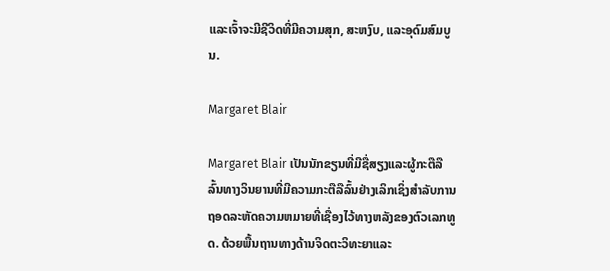ແລະເຈົ້າຈະມີຊີວິດທີ່ມີຄວາມສຸກ, ສະຫງົບ, ແລະອຸດົມສົມບູນ.

Margaret Blair

Margaret Blair ເປັນນັກຂຽນທີ່ມີຊື່ສຽງແລະຜູ້ກະຕືລືລົ້ນທາງວິນຍານທີ່ມີຄວາມກະຕືລືລົ້ນຢ່າງເລິກເຊິ່ງສໍາລັບການຖອດລະຫັດຄວາມຫມາຍທີ່ເຊື່ອງໄວ້ທາງຫລັງຂອງຕົວເລກທູດ. ດ້ວຍພື້ນຖານທາງດ້ານຈິດຕະວິທະຍາແລະ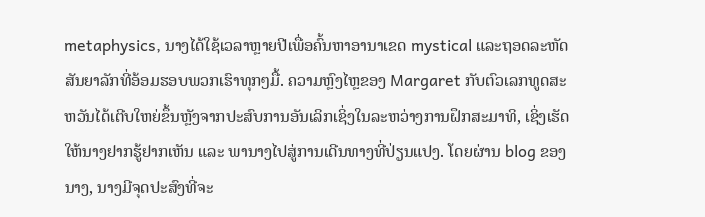metaphysics, ນາງໄດ້ໃຊ້ເວລາຫຼາຍປີເພື່ອຄົ້ນຫາອານາເຂດ mystical ແລະຖອດລະຫັດສັນຍາລັກທີ່ອ້ອມຮອບພວກເຮົາທຸກໆມື້. ຄວາມຫຼົງໄຫຼຂອງ Margaret ກັບຕົວເລກທູດສະຫວັນໄດ້ເຕີບໃຫຍ່ຂຶ້ນຫຼັງຈາກປະສົບການອັນເລິກເຊິ່ງໃນລະຫວ່າງການຝຶກສະມາທິ, ເຊິ່ງເຮັດໃຫ້ນາງຢາກຮູ້ຢາກເຫັນ ແລະ ພານາງໄປສູ່ການເດີນທາງທີ່ປ່ຽນແປງ. ໂດຍຜ່ານ blog ຂອງນາງ, ນາງມີຈຸດປະສົງທີ່ຈະ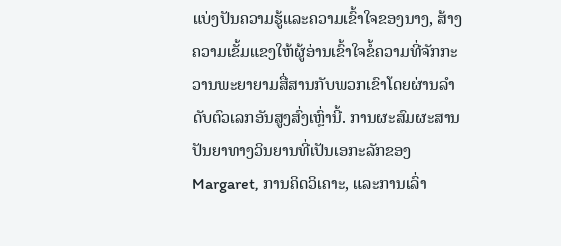ແບ່ງປັນຄວາມຮູ້ແລະຄວາມເຂົ້າໃຈຂອງນາງ, ສ້າງຄວາມເຂັ້ມແຂງໃຫ້ຜູ້ອ່ານເຂົ້າໃຈຂໍ້ຄວາມທີ່ຈັກກະວານພະຍາຍາມສື່ສານກັບພວກເຂົາໂດຍຜ່ານລໍາດັບຕົວເລກອັນສູງສົ່ງເຫຼົ່ານີ້. ການຜະສົມຜະສານປັນຍາທາງວິນຍານທີ່ເປັນເອກະລັກຂອງ Margaret, ການຄິດວິເຄາະ, ແລະການເລົ່າ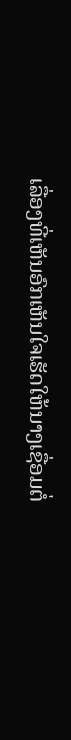ເລື່ອງທີ່ເຫັນອົກເຫັນໃຈເຮັດໃຫ້ນາງເຊື່ອມຕໍ່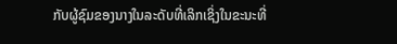ກັບຜູ້ຊົມຂອງນາງໃນລະດັບທີ່ເລິກເຊິ່ງໃນຂະນະທີ່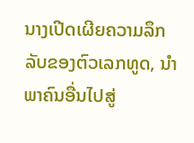ນາງເປີດເຜີຍຄວາມລຶກລັບຂອງຕົວເລກທູດ, ນໍາພາຄົນອື່ນໄປສູ່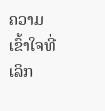ຄວາມເຂົ້າໃຈທີ່ເລິກ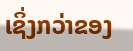ເຊິ່ງກວ່າຂອງ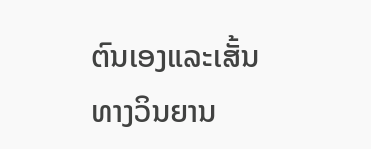ຕົນເອງແລະເສັ້ນທາງວິນຍານ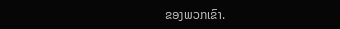ຂອງພວກເຂົາ.